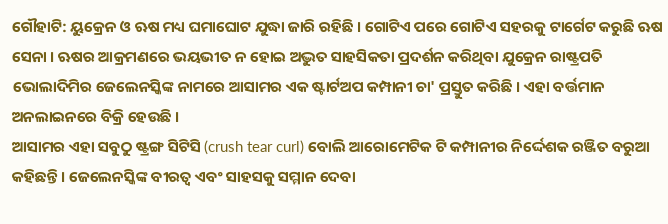ଗୌହାଟି: ୟୁକ୍ରେନ ଓ ଋଷ ମଧ୍ୟ ଘମାଘୋଟ ଯୁଦ୍ଧା ଜାରି ରହିଛି । ଗୋଟିଏ ପରେ ଗୋଟିଏ ସହରକୁ ଟାର୍ଗେଟ କରୁଛି ଋଷ ସେନା । ଋଷର ଆକ୍ରମଣରେ ଭୟଭୀତ ନ ହୋଇ ଅଦ୍ଭୁତ ସାହସିକତା ପ୍ରଦର୍ଶନ କରିଥିବା ଯୁକ୍ରେନ ରାଷ୍ଟ୍ରପତି ଭୋଲାଦିମିର ଜେଲେନସ୍କିଙ୍କ ନାମରେ ଆସାମର ଏକ ଷ୍ଟାର୍ଟଅପ କମ୍ପାନୀ ଚା' ପ୍ରସ୍ତୁତ କରିଛି । ଏହା ବର୍ତ୍ତମାନ ଅନଲାଇନରେ ବିକ୍ରି ହେଉଛି ।
ଆସାମର ଏହା ସବୁଠୁ ଷ୍ଟ୍ରଙ୍ଗ ସିଟିସି (crush tear curl) ବୋଲି ଆରୋମେଟିକ ଟି କମ୍ପାନୀର ନିର୍ଦ୍ଦେଶକ ରଞ୍ଜିତ ବରୁଆ କହିଛନ୍ତି । ଜେଲେନସ୍କିଙ୍କ ବୀରତ୍ବ ଏବଂ ସାହସକୁ ସମ୍ମାନ ଦେବା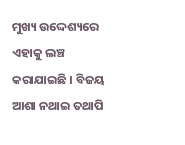ମୁଖ୍ୟ ଉଦ୍ଦେଶ୍ୟରେ ଏହାକୁ ଲଞ୍ଚ କରାଯାଇଛି । ବିଜୟ ଆଶା ନଥାଇ ତଥାପି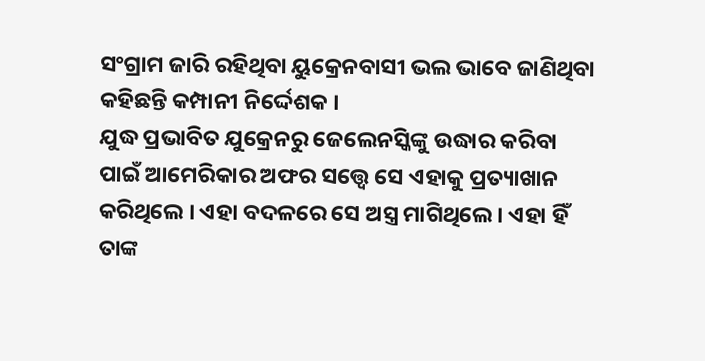ସଂଗ୍ରାମ ଜାରି ରହିଥିବା ୟୁକ୍ରେନବାସୀ ଭଲ ଭାବେ ଜାଣିଥିବା କହିଛନ୍ତି କମ୍ପାନୀ ନିର୍ଦ୍ଦେଶକ ।
ଯୁଦ୍ଧ ପ୍ରଭାବିତ ଯୁକ୍ରେନରୁ ଜେଲେନସ୍କିଙ୍କୁ ଉଦ୍ଧାର କରିବା ପାଇଁ ଆମେରିକାର ଅଫର ସତ୍ତ୍ବେ ସେ ଏହାକୁ ପ୍ରତ୍ୟାଖାନ କରିଥିଲେ । ଏହା ବଦଳରେ ସେ ଅସ୍ତ୍ର ମାଗିଥିଲେ । ଏହା ହିଁ ତାଙ୍କ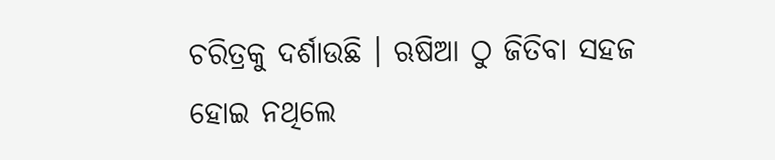ଚରିତ୍ରକୁ ଦର୍ଶାଉଛି । ଋଷିଆ ଠୁ ଜିତିବା ସହଜ ହୋଇ ନଥିଲେ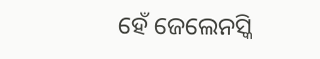ହେଁ ଜେଲେନସ୍କି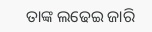ତାଙ୍କ ଲଢେଇ ଜାରି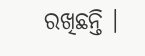ରଖିଛନ୍ତି ।